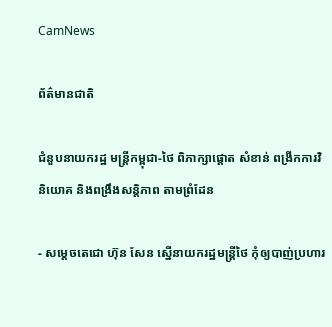CamNews

ព័ត៌មានជាតិ

ជំនួបនាយករដ្ឋ មន្ត្រីកម្ពុជា-ថៃ ពិភាក្សាផ្តោត សំខាន់ ពង្រីកការវិនិយោគ និងពង្រឹងសន្តិភាព តាមព្រំដែន

- សម្តេចតេជោ ហ៊ុន សែន ស្នើនាយករដ្ឋមន្រ្តីថៃ កុំឲ្យបាញ់ប្រហារ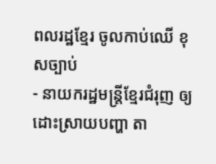ពលរដ្ឋខ្មែរ ចូលកាប់ឈើ ខុសច្បាប់
- នាយករដ្ឋមន្រ្តីខ្មែរជំរុញ ឲ្យដោះស្រាយបញ្ហា តា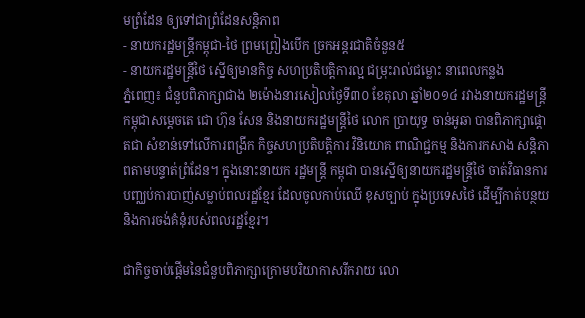មព្រំដែន ឲ្យទៅជាព្រំដែនសន្តិភាព
- នាយករដ្ឋមន្រ្តីកម្ពុជា-ថៃ ព្រមព្រៀងបើក ច្រកអន្តរជាតិចំនួន៥
- នាយករដ្ឋមន្រ្តីថៃ ស្នើឲ្យមានកិច្ច សហប្រតិបត្តិការល្អ ជម្រុះរាល់ជម្លោះ នាពេលកន្លង
ភ្នំពេញ៖ ជំនួបពិភាក្សាជាង ២ម៉ោងនារសៀលថ្ងៃទី៣០ ខែតុលា ឆ្នាំ២០១៤ រវាងនាយករដ្ឋមន្រ្តី កម្ពុជាសម្តេចតេ ជោ ហ៊ុន សែន និងនាយករដ្ឋមន្រ្តីថៃ លោក ប្រាយុទ្ធ ចាន់អូឆា បានពិភាក្សាផ្តោតជា សំខាន់ទៅលើការពង្រីក កិច្ចសហប្រតិបត្តិការ វិនិយោគ ពាណិជ្ជកម្ម និងការកសាង សន្តិភាពតាមបន្ទាត់ព្រំដែន។ ក្នុងនោះនាយក រដ្ឋមន្រ្តី កម្ពុជា បានស្នើឲ្យនាយករដ្ឋមន្ត្រីថៃ ចាត់វិធានការបញ្ឈប់ការបាញ់សម្លាប់ពលរដ្ឋខ្មែរ ដែលចូលកាប់ឈើ ខុសច្បាប់ ក្នុងប្រទេសថៃ ដើម្បីកាត់បន្ថយ និងការចង់គំនុំរបស់ពលរដ្ឋខ្មែរ។

ជាកិច្ចចាប់ផ្តើមនៃជំនួបពិភាក្សាក្រោមបរិយាកាសរីករាយ លោ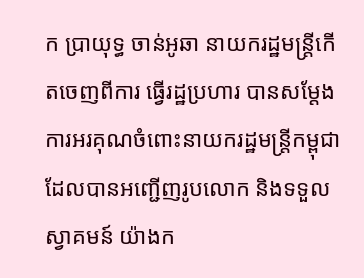ក ប្រាយុទ្ធ ចាន់អូឆា នាយករដ្ឋមន្រ្តីកើតចេញពីការ ធ្វើរដ្ឋប្រហារ បានសម្តែងការអរគុណចំពោះនាយករដ្ឋមន្រ្តីកម្ពុជា ដែលបានអញ្ជើញរូបលោក និងទទួលស្វាគមន៍ យ៉ាងក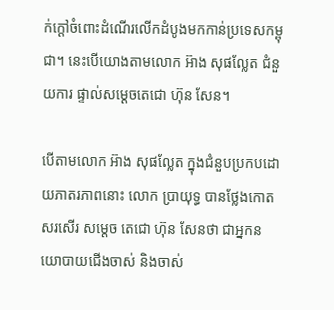ក់ក្តៅចំពោះដំណើរលើកដំបូងមកកាន់ប្រទេសកម្ពុជា។ នេះបើយោងតាមលោក អ៊ាង សុផល្លែត ជំនួយការ ផ្ទាល់សម្តេចតេជោ ហ៊ុន សែន។

បើតាមលោក អ៊ាង សុផល្លែត ក្នុងជំនួបប្រកបដោយភាតរភាពនោះ លោក ប្រាយុទ្ធ បានថ្លែងកោតសរសើរ សម្តេច តេជោ ហ៊ុន សែនថា ជាអ្នកនយោបាយជើងចាស់ និងចាស់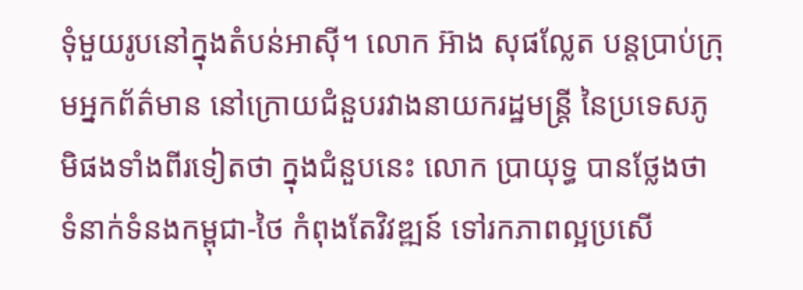ទុំមួយរូបនៅក្នុងតំបន់អាស៊ី។ លោក អ៊ាង សុផល្លែត បន្តប្រាប់ក្រុមអ្នកព័ត៌មាន នៅក្រោយជំនួបរវាងនាយករដ្ឋមន្រ្តី នៃប្រទេសភូមិផងទាំងពីរទៀតថា ក្នុងជំនួបនេះ លោក ប្រាយុទ្ធ បានថ្លែងថា ទំនាក់ទំនងកម្ពុជា-ថៃ កំពុងតែវិវឌ្ឍន៍ ទៅរកភាពល្អប្រសើ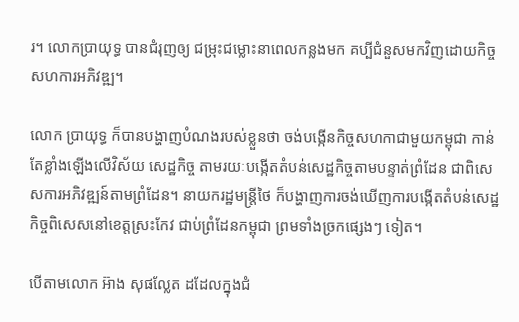រ។ លោកប្រាយុទ្ធ បានជំរុញឲ្យ ជម្រុះជម្លោះនាពេលកន្លងមក គប្បីជំនួសមកវិញដោយកិច្ចសហការអភិវឌ្ឍ។

លោក ប្រាយុទ្ធ ក៏បានបង្ហាញបំណងរបស់ខ្លួនថា ចង់បង្កើនកិច្ចសហកាជាមួយកម្ពុជា កាន់តែខ្លាំងឡើងលើវិស័យ សេដ្ឋកិច្ច តាមរយៈបង្កើតតំបន់សេដ្ឋកិច្ចតាមបន្ទាត់ព្រំដែន ជាពិសេសការអភិវឌ្ឍន៍តាមព្រំដែន។ នាយករដ្ឋមន្រ្តីថៃ ក៏បង្ហាញការចង់ឃើញការបង្កើតតំបន់សេដ្ឋកិច្ចពិសេសនៅខេត្តស្រះកែវ ជាប់ព្រំដែនកម្ពុជា ព្រមទាំងច្រកផ្សេងៗ ទៀត។

បើតាមលោក អ៊ាង សុផល្លែត ដដែលក្នុងជំ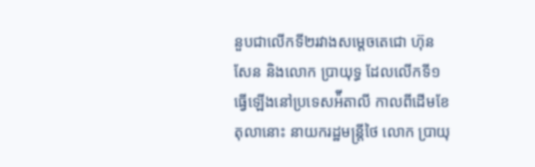នួបជាលើកទី២រវាងសម្តេចតេជោ ហ៊ុន សែន និងលោក ប្រាយុទ្ធ ដែលលើកទី១ធ្វើឡើងនៅប្រទេសអ៉ីតាលី កាលពីដើមខែតុលានោះ នាយករដ្ឋមន្រ្តីថៃ លោក ប្រាយុ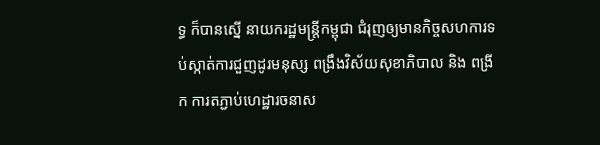ទ្ធ ក៏បានស្នើ នាយករដ្ឋមន្រ្តីកម្ពុជា ជំរុញឲ្យមានកិច្ចសហការទប់ស្កាត់ការជួញដូរមនុស្ស ពង្រឹងវិស័យសុខាភិបាល និង ពង្រីក ការតភ្ជាប់ហេដ្ឋារចនាស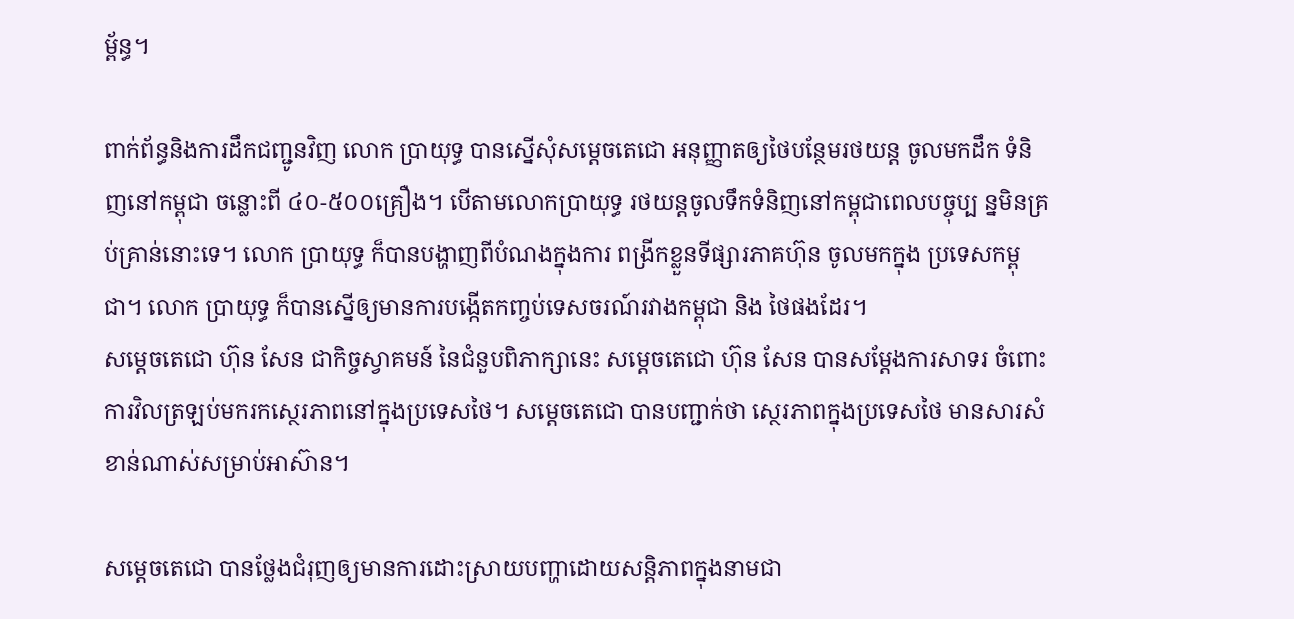ម្ព័ន្ធ។

ពាក់ព័ន្ធនិងការដឹកជញ្ជូនវិញ លោក ប្រាយុទ្ធ បានស្នើសុំសម្តេចតេជោ អនុញ្ញាតឲ្យថៃបន្ថែមរថយន្ត ចូលមកដឹក ទំនិញនៅកម្ពុជា ចន្លោះពី ៤០-៥០០គ្រឿង។ បើតាមលោកប្រាយុទ្ធ រថយន្តចូលទឹកទំនិញនៅកម្ពុជាពេលបច្ចុប្ប ន្នមិនគ្រប់គ្រាន់នោះទេ។ លោក ប្រាយុទ្ធ ក៏បានបង្ហាញពីបំណងក្នុងការ ពង្រីកខ្លួនទីផ្សារភាគហ៊ុន ចូលមកក្នុង ប្រទេសកម្ពុជា។ លោក ប្រាយុទ្ធ ក៏បានស្នើឲ្យមានការបង្កើតកញ្ចប់ទេសចរណ៍រវាងកម្ពុជា និង ថៃផងដែរ។
សម្តេចតេជោ ហ៊ុន សែន ជាកិច្ចស្វាគមន៍ នៃជំនួបពិភាក្សានេះ សម្តេចតេជោ ហ៊ុន សែន បានសម្តែងការសាទរ ចំពោះការវិលត្រឡប់មករកស្ថេរភាពនៅក្នុងប្រទេសថៃ។ សម្តេចតេជោ បានបញ្ជាក់ថា ស្ថេរភាពក្នុងប្រទេសថៃ មានសារសំខាន់ណាស់សម្រាប់អាស៊ាន។

សម្តេចតេជោ បានថ្លែងជំរុញឲ្យមានការដោះស្រាយបញ្ហាដោយសន្តិភាពក្នុងនាមជា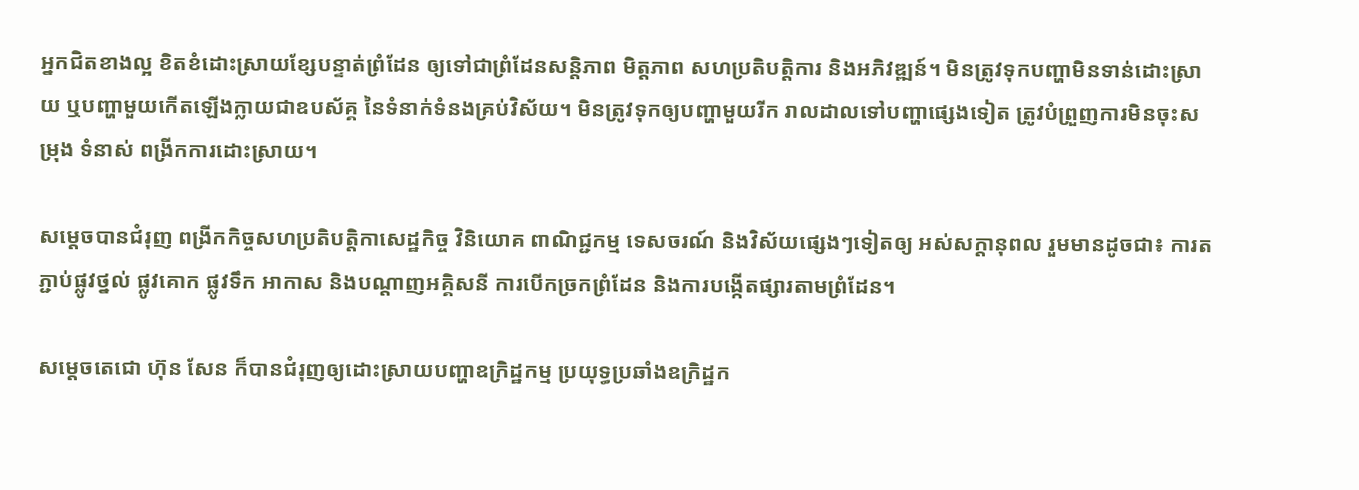អ្នកជិតខាងល្អ ខិតខំដោះស្រាយខ្សែបន្ទាត់ព្រំដែន ឲ្យទៅជាព្រំដែនសន្តិភាព មិត្តភាព សហប្រតិបត្តិការ និងអភិវឌ្ឍន៍។ មិនត្រូវទុកបញ្ហាមិនទាន់ដោះស្រាយ ឬបញ្ហាមួយកើតឡើងក្លាយជាឧបស័គ្គ នៃទំនាក់ទំនងគ្រប់វិស័យ។ មិនត្រូវទុកឲ្យបញ្ហាមួយរីក រាលដាលទៅបញ្ហាផ្សេងទៀត ត្រូវបំព្រួញការមិនចុះសម្រុង ទំនាស់ ពង្រីកការដោះស្រាយ។

សម្តេចបានជំរុញ ពង្រីកកិច្ចសហប្រតិបត្តិកាសេដ្ឋកិច្ច វិនិយោគ ពាណិជ្ជកម្ម ទេសចរណ៍ និងវិស័យផ្សេងៗទៀតឲ្យ អស់សក្តានុពល រួមមានដូចជា៖ ការតភ្ជាប់ផ្លូវថ្នល់ ផ្លូវគោក ផ្លូវទឹក អាកាស និងបណ្តាញអគ្គិសនី ការបើកច្រកព្រំដែន និងការបង្កើតផ្សារតាមព្រំដែន។

សម្តេចតេជោ ហ៊ុន សែន ក៏បានជំរុញឲ្យដោះស្រាយបញ្ហាឧក្រិដ្ឋកម្ម ប្រយុទ្ធប្រឆាំងឧក្រិដ្ឋក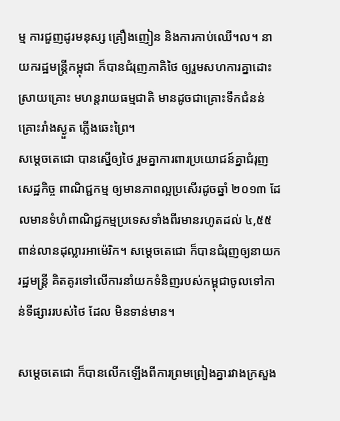ម្ម ការជួញដូរមនុស្ស គ្រឿងញៀន និងការកាប់ឈើ។ល។ នាយករដ្ឋមន្រ្តីកម្ពុជា ក៏បានជំរុញភាគិថៃ ឲ្យរួមសហការគ្នាដោះស្រាយគ្រោះ មហន្តរាយធម្មជាតិ មានដូចជាគ្រោះទឹកជំនន់ គ្រោះរាំងស្ងួត ភ្លើងឆេះព្រៃ។
សម្តេចតេជោ បានស្នើឲ្យថៃ រួមគ្នាការពារប្រយោជន៍គ្នាជំរុញសេដ្ឋកិច្ច ពាណិជ្ជកម្ម ឲ្យមានភាពល្អប្រសើរដូចឆ្នាំ ២០១៣ ដែលមានទំហំពាណិជ្ជកម្មប្រទេសទាំងពីរមានរហូតដល់ ៤,៥៥ពាន់លានដុល្លារអាម៉េរិក។ សម្តេចតេជោ ក៏បានជំរុញឲ្យនាយករដ្ឋមន្រ្តី គិតគូរទៅលើការនាំយកទំនិញរបស់កម្ពុជាចូលទៅកាន់ទីផ្សាររបស់ថៃ ដែល មិនទាន់មាន។

សម្តេចតេជោ ក៏បានលើកឡើងពីការព្រមព្រៀងគ្នារវាងក្រសួង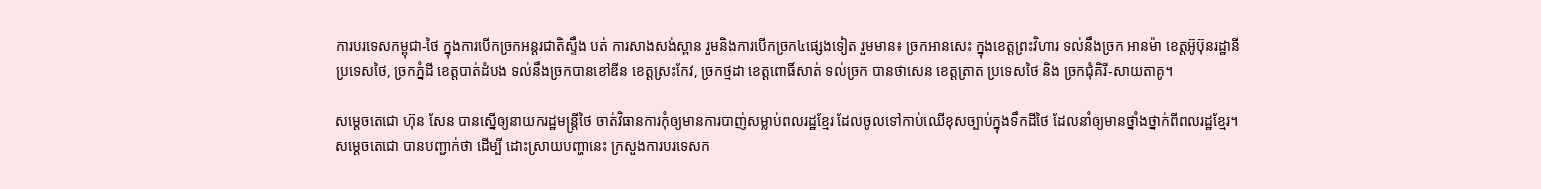ការបរទេសកម្ពុជា-ថៃ ក្នុងការបើកច្រកអន្តរជាតិស្ទឹង បត់ ការសាងសង់ស្ពាន រួមនិងការបើកច្រក៤ផ្សេងទៀត រួមមាន៖ ច្រកអានសេះ ក្នុងខេត្តព្រះវិហារ ទល់នឹងច្រក អានម៉ា ខេត្តអ៊ូប៊ុនរដ្ឋានី ប្រទេសថៃ, ច្រកភ្នំដី ខេត្តបាត់ដំបង ទល់នឹងច្រកបានខៅឌីន ខេត្តស្រះកែវ, ច្រកថ្មដា ខេត្តពោធិ៍សាត់ ទល់ច្រក បានថាសេន ខេត្តត្រាត ប្រទេសថៃ និង ច្រកជុំគិរី-សាយតាគូ។

សម្តេចតេជោ ហ៊ុន សែន បានស្នើឲ្យនាយករដ្ឋមន្រ្តីថៃ ចាត់វិធានការកុំឲ្យមានការបាញ់សម្លាប់ពលរដ្ឋខ្មែរ ដែលចូលទៅកាប់ឈើខុសច្បាប់ក្នុងទឹកដីថៃ ដែលនាំឲ្យមានថ្នាំងថ្នាក់ពីពលរដ្ឋខ្មែរ។ សម្តេចតេជោ បានបញ្ជាក់ថា ដើម្បី ដោះស្រាយបញ្ហានេះ ក្រសួងការបរទេសក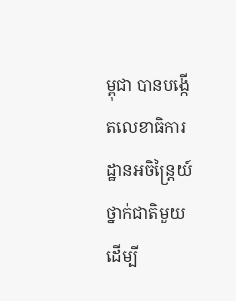ម្ពុជា បានបង្កើតលេខាធិការដ្ឋានអចិន្ត្រៃយ៍ថ្នាក់ជាតិមួយ ដើម្បី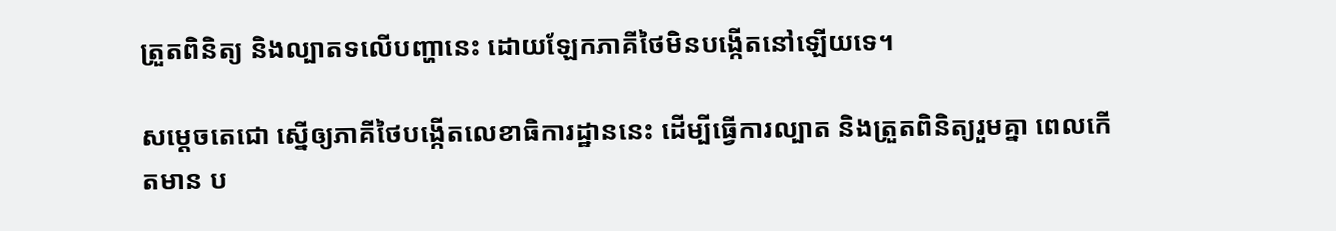ត្រួតពិនិត្យ និងល្បាតទលើបញ្ហានេះ ដោយឡែកភាគីថៃមិនបង្កើតនៅឡើយទេ។

សម្តេចតេជោ ស្នើឲ្យភាគីថៃបង្កើតលេខាធិការដ្ឋាននេះ ដើម្បីធ្វើការល្បាត និងត្រួតពិនិត្យរួមគ្នា ពេលកើតមាន ប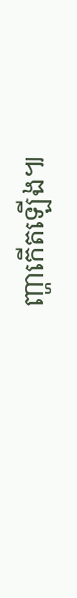ញ្ហាកើតឡើង៕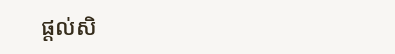ផ្ដល់សិ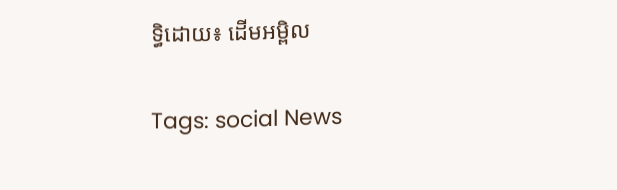ទ្ធិដោយ៖ ដើមអម្ពិល


Tags: social News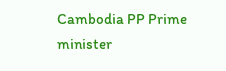Cambodia PP Prime minister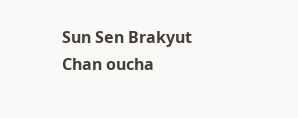Sun Sen Brakyut Chan oucha